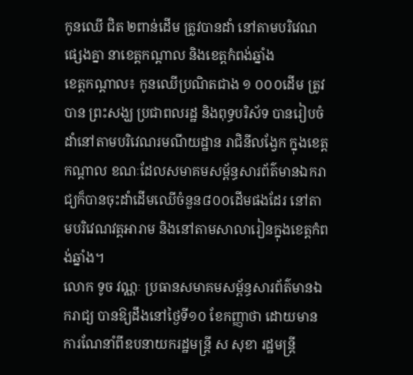កូនឈើ ជិត ២ពាន់ដើម ត្រូវបានដាំ នៅតាមបរិវេណផ្សេងគ្នា នាខេត្តកណ្តាល និងខេត្តកំពង់ឆ្នាំង
ខេត្តកណ្ដាល៖ កូនឈើប្រណិតជាង ១ ០០០ដើម ត្រូវបាន ព្រះសង្ឃ ប្រជាពលរដ្ឋ និងពុទ្ធបរិស័ទ បានរៀបចំដាំនៅតាមបរិវេណរមណីយដ្ឋាន រាជិនីលង្វែក ក្នុងខេត្តកណ្ដាល ខណៈដែលសមាគមសម្ព័ន្ធសារព័ត៌មានឯករាជ្យក៏បានចុះដាំដើមឈើចំនួន៨០០ដើមផងដែរ នៅតាមបរិវេណវត្តអារាម និងនៅតាមសាលារៀនក្នុងខេត្តកំពង់ឆ្នាំង។
លោក ទូច វណ្ណៈ ប្រធានសមាគមសម្ព័ន្ធសារព័ត៌មានឯករាជ្យ បានឱ្យដឹងនៅថ្ងៃទី១០ ខែកញ្ញាថា ដោយមានការណែនាំពីឧបនាយករដ្ឋមន្រ្តី ស សុខា រដ្ឋមន្រ្តី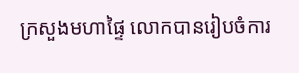ក្រសួងមហាផ្ទៃ លោកបានរៀបចំការ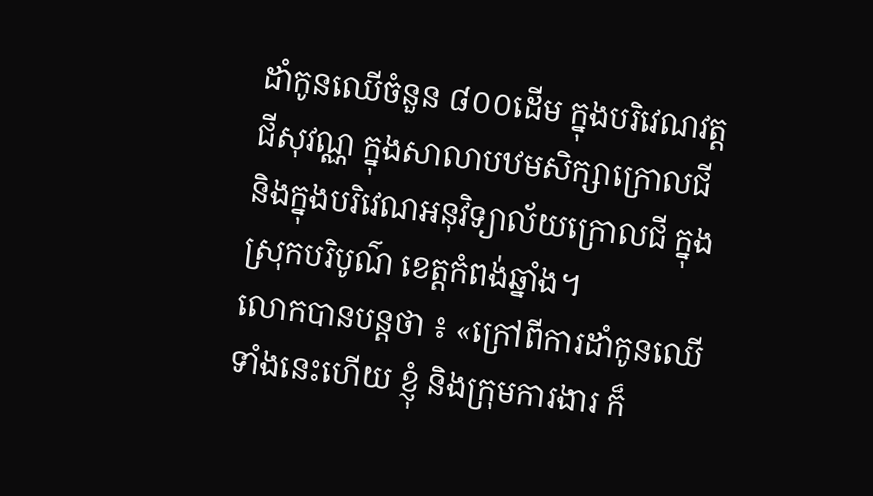ដាំកូនឈើចំនួន ៨០០ដើម ក្នុងបរិវេណវត្តជីសុវណ្ណ ក្នុងសាលាបឋមសិក្សាក្រោលជី និងក្នុងបរិវេណអនុវិទ្យាល័យក្រោលជី ក្នុងស្រុកបរិបូណ៌ ខេត្តកំពង់ឆ្នាំង។
លោកបានបន្តថា ៖ «ក្រៅពីការដាំកូនឈើទាំងនេះហើយ ខ្ញុំ និងក្រុមការងារ ក៏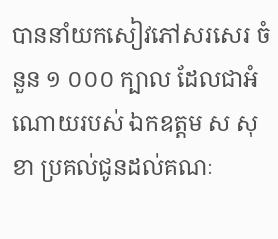បាននាំយកសៀវភៅសរសេរ ចំនួន ១ ០០០ ក្បាល ដែលជាអំណោយរបស់ ឯកឧត្តម ស សុខា ប្រគល់ជូនដល់គណៈ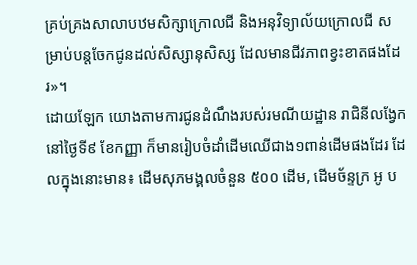គ្រប់គ្រងសាលាបឋមសិក្សាក្រោលជី និងអនុវិទ្យាល័យក្រោលជី សម្រាប់បន្តចែកជូនដល់សិស្សានុសិស្ស ដែលមានជីវភាពខ្វះខាតផងដែរ»។
ដោយឡែក យោងតាមការជូនដំណឹងរបស់រមណីយដ្ឋាន រាជិនីលង្វែក នៅថ្ងៃទី៩ ខែកញ្ញា ក៏មានរៀបចំដាំដើមឈើជាង១ពាន់ដើមផងដែរ ដែលក្នុងនោះមាន៖ ដើមសុភមង្គលចំនួន ៥០០ ដើម, ដើមច័ន្ទក្រ អូ ប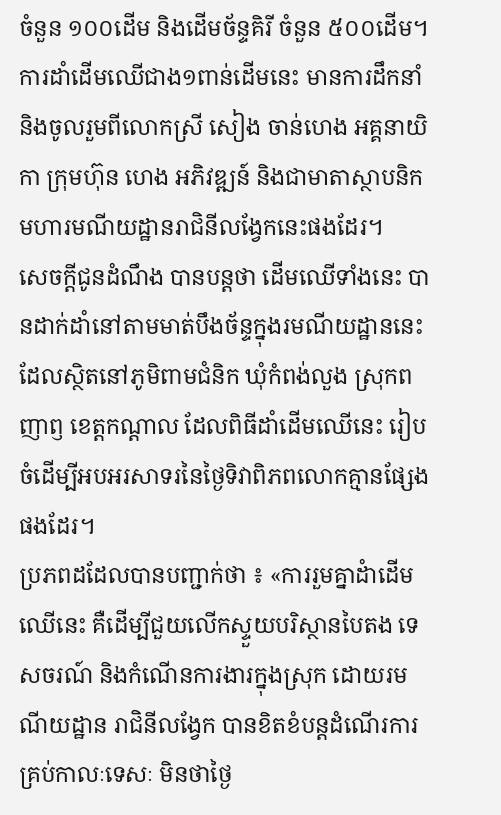ចំនួន ១០០ដើម និងដើមច័ន្ទគិរី ចំនួន ៥០០ដើម។
ការដាំដើមឈើជាង១ពាន់ដើមនេះ មានការដឹកនាំ និងចូលរួមពីលោកស្រី សៀង ចាន់ហេង អគ្គនាយិកា ក្រុមហ៊ុន ហេង អភិវឌ្ឍន៍ និងជាមាតាស្ថាបនិកមហារមណីយដ្ឋានរាជិនីលង្វែកនេះផងដែរ។
សេចក្តីជូនដំណឹង បានបន្តថា ដើមឈើទាំងនេះ បានដាក់ដាំនៅតាមមាត់បឹងច័ន្ទក្នុងរមណីយដ្ឋាននេះដែលស្ថិតនៅភូមិពាមជំនិក ឃុំកំពង់លួង ស្រុកពញាឭ ខេត្តកណ្តាល ដែលពិធីដាំដើមឈើនេះ រៀបចំដើម្បីអបអរសាទរនៃថ្ងៃទិវាពិភពលោកគ្មានផ្សែងផងដែរ។
ប្រភពដដែលបានបញ្ជាក់ថា ៖ «ការរួមគ្នាដំាដើមឈើនេះ គឺដើម្បីជួយលើកស្ទួយបរិស្ថានបៃតង ទេសចរណ៍ និងកំណើនការងារក្នុងស្រុក ដោយរមណីយដ្ឋាន រាជិនីលង្វែក បានខិតខំបន្តដំណើរការគ្រប់កាលៈទេសៈ មិនថាថ្ងៃ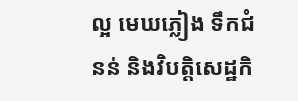ល្អ មេឃភ្លៀង ទឹកជំនន់ និងវិបត្តិសេដ្ឋកិ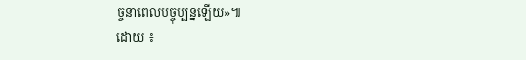ច្ចនាពេលបច្ចុប្បន្នឡើយ»៕
ដោយ ៖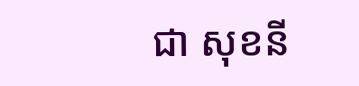ជា សុខនី